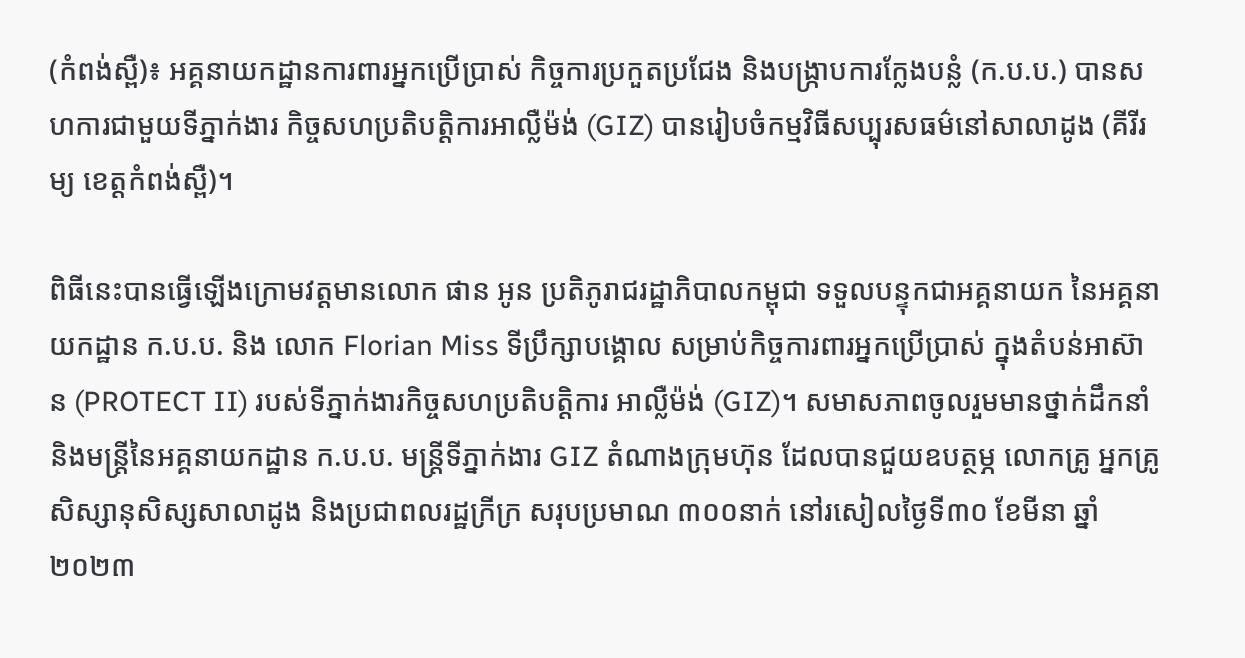(កំពង់ស្ពឺ)៖ អគ្គនាយកដ្ឋានការពារអ្នកប្រើប្រាស់ កិច្ចការប្រកួតប្រជែង និងបង្ក្រាបការក្លែងបន្លំ (ក.ប.ប.) បានសហការជាមួយទីភ្នាក់ងារ កិច្ចសហប្រតិបត្តិការអាល្លឺម៉ង់ (GIZ) បានរៀបចំកម្មវិធីសប្បុរសធម៌នៅសាលាដូង (គីរីរម្យ ខេត្តកំពង់ស្ពឺ)។

ពិធីនេះបានធ្វើឡើងក្រោមវត្តមានលោក ផាន អូន ប្រតិភូរាជរដ្ឋាភិបាលកម្ពុជា ទទួលបន្ទុកជាអគ្គនាយក នៃអគ្គនាយកដ្ឋាន ក.ប.ប. និង លោក Florian Miss ទីប្រឹក្សាបង្គោល សម្រាប់កិច្ចការពារអ្នកប្រើប្រាស់ ក្នុងតំបន់អាស៊ាន (PROTECT II) របស់ទីភ្នាក់ងារកិច្ចសហប្រតិបត្តិការ អាល្លឺម៉ង់ (GIZ)។ សមាសភាពចូលរួមមានថ្នាក់ដឹកនាំ និងមន្រ្តីនៃអគ្គនាយកដ្ឋាន ក.ប.ប. មន្រ្តីទីភ្នាក់ងារ GIZ តំណាងក្រុមហ៊ុន ដែលបានជួយឧបត្ថម្ភ លោកគ្រូ អ្នកគ្រូ សិស្សានុសិស្សសាលាដូង និងប្រជាពលរដ្ឋក្រីក្រ សរុបប្រមាណ ៣០០នាក់ នៅរសៀលថ្ងៃទី៣០ ខែមីនា ឆ្នាំ២០២៣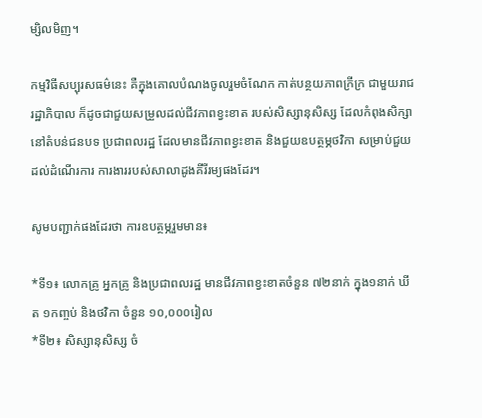ម្សិលមិញ។

កម្មវិធីសប្បុរសធម៌នេះ គឺក្នុងគោលបំណងចូលរួមចំណែក កាត់បន្ថយភាពក្រីក្រ ជាមួយរាជរដ្ឋាភិបាល ក៏ដូចជាជួយសម្រួលដល់ជីវភាពខ្វះខាត របស់សិស្សានុសិស្ស ដែលកំពុងសិក្សានៅតំបន់ជនបទ ប្រជាពលរដ្ឋ ដែលមានជីវភាពខ្វះខាត និងជួយឧបត្ថម្ភថវិកា សម្រាប់ជួយដល់ដំណើរការ ការងាររបស់សាលាដូងគីរីរម្យផងដែរ។

សូមបញ្ជាក់ផងដែរថា ការឧបត្ថម្ភរួមមាន៖

*ទី១៖ លោកគ្រូ អ្នកគ្រូ និងប្រជាពលរដ្ឋ មានជីវភាពខ្វះខាតចំនួន ៧២នាក់ ក្នុង១នាក់ ឃីត ១កញ្ចប់ និងថវិកា ចំនួន ១០,០០០រៀល
*ទី២៖ សិស្សានុសិស្ស ចំ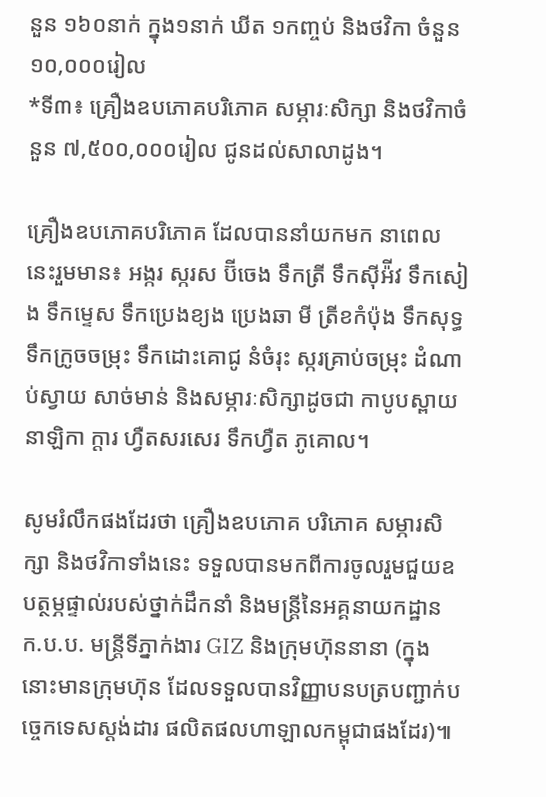នួន ១៦០នាក់ ក្នុង១នាក់ ឃីត ១កញ្ចប់ និងថវិកា ចំនួន ១០,០០០រៀល
*ទី៣៖ គ្រឿងឧបភោគបរិភោគ សម្ភារៈសិក្សា និងថវិកាចំនួន ៧,៥០០,០០០រៀល ជូនដល់សាលាដូង។

គ្រឿងឧបភោគបរិភោគ ដែលបាននាំយកមក នាពេលនេះរួមមាន៖ អង្ករ ស្ករស ប៊ីចេង ទឹកត្រី ទឹកស៊ីអ៉ីវ ទឹកសៀង ទឹកម្ទេស ទឹកប្រេងខ្យង ប្រេងឆា មី ត្រីខកំប៉ុង ទឹកសុទ្ធ ទឹកក្រូចចម្រុះ ទឹកដោះគោជូ នំចំរុះ ស្ករគ្រាប់ចម្រុះ ដំណាប់ស្វាយ សាច់មាន់ និងសម្ភារៈសិក្សាដូចជា កាបូបស្ពាយ នាឡិកា ក្តារ ហ្វឺតសរសេរ ទឹកហ្វឺត ភូគោល។

សូមរំលឹកផងដែរថា គ្រឿងឧបភោគ បរិភោគ សម្ភារសិក្សា និងថវិកាទាំងនេះ ទទួលបានមកពីការចូលរួមជួយឧបត្ថម្ភផ្ទាល់របស់ថ្នាក់ដឹកនាំ និងមន្រ្តីនៃអគ្គនាយកដ្ឋាន ក.ប.ប. មន្រ្តីទីភ្នាក់ងារ GIZ និងក្រុមហ៊ុននានា (ក្នុងនោះមានក្រុមហ៊ុន ដែលទទួលបានវិញ្ញាបនបត្របញ្ជាក់បច្ចេកទេសស្តង់ដារ ផលិតផលហាឡាលកម្ពុជាផងដែរ)៕